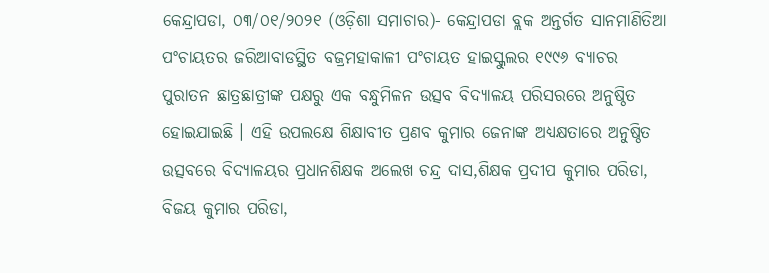କେନ୍ଦ୍ରାପଡା, ୦୩/୦୧/୨୦୨୧ (ଓଡ଼ିଶା ସମାଚାର)- କେନ୍ଦ୍ରାପଡା ବ୍ଲକ ଅନ୍ତର୍ଗତ ସାନମାଣିତିଆ ପଂଚାୟତର ଜରିଆବାଡସ୍ଥିତ ବଜ୍ରମହାକାଳୀ ପଂଚାୟତ ହାଇସ୍କୁଲର ୧୯୯୬ ବ୍ୟାଚର ପୁରାତନ ଛାତ୍ରଛାତ୍ରୀଙ୍କ ପକ୍ଷରୁ ଏକ ବନ୍ଧୁମିଳନ ଉତ୍ସବ ବିଦ୍ୟାଳୟ ପରିସରରେ ଅନୁଷ୍ଠିତ ହୋଇଯାଇଛି । ଏହି ଉପଲକ୍ଷେ ଶିକ୍ଷାବୀତ ପ୍ରଣବ କୁମାର ଜେନାଙ୍କ ଅଧ୍ୟକ୍ଷତାରେ ଅନୁଷ୍ଠିତ ଉତ୍ସବରେ ବିଦ୍ୟାଳୟର ପ୍ରଧାନଶିକ୍ଷକ ଅଲେଖ ଚନ୍ଦ୍ର ଦାସ,ଶିକ୍ଷକ ପ୍ରଦୀପ କୁମାର ପରିଡା, ବିଜୟ କୁମାର ପରିଡା,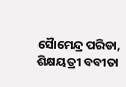ସୈାମେନ୍ଦ୍ର ପରିଡା, ଶିକ୍ଷୟତ୍ରୀ ବବୀତା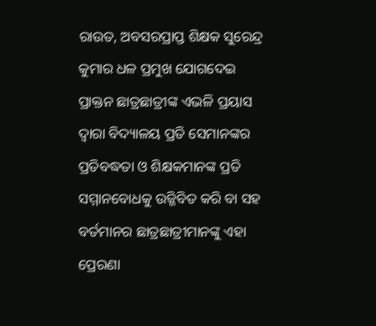ରାଉତ, ଅବସରପ୍ରାପ୍ତ ଶିକ୍ଷକ ସୁରେନ୍ଦ୍ର କୁମାର ଧଳ ପ୍ରମୁଖ ଯୋଗଦେଇ ପ୍ରାକ୍ତନ ଛାତ୍ରଛାତ୍ରୀଙ୍କ ଏଭଳି ପ୍ରୟାସ ଦ୍ୱାରା ବିଦ୍ୟାଳୟ ପ୍ରତି ସେମାନଙ୍କର ପ୍ରତିବଦ୍ଧତା ଓ ଶିକ୍ଷକମାନଙ୍କ ପ୍ରତି ସମ୍ମାନବୋଧକୁ ଉଜ୍ଜିବିତ କରି ବା ସହ ବର୍ତମାନର ଛାତ୍ରଛାତ୍ରୀମାନଙ୍କୁ ଏହା ପ୍ରେରଣା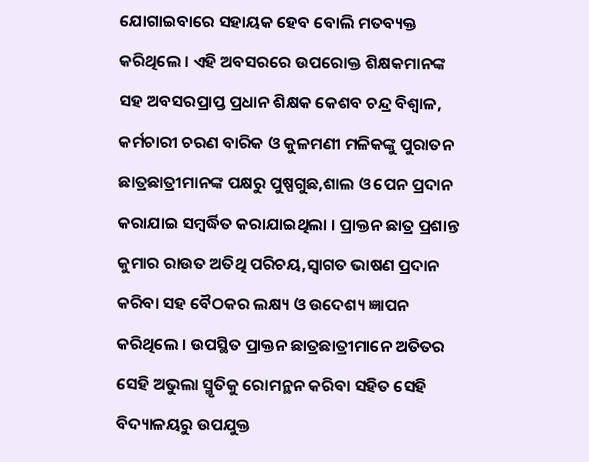ଯୋଗାଇବାରେ ସହାୟକ ହେବ ବୋଲି ମତବ୍ୟକ୍ତ କରିଥିଲେ । ଏହି ଅବସରରେ ଉପରୋକ୍ତ ଶିକ୍ଷକମାନଙ୍କ ସହ ଅବସରପ୍ରାପ୍ତ ପ୍ରଧାନ ଶିକ୍ଷକ କେଶବ ଚନ୍ଦ୍ର ବିଶ୍ୱାଳ, କର୍ମଚାରୀ ଚରଣ ବାରିକ ଓ କୁଳମଣୀ ମଳିକଙ୍କୁ ପୁରାତନ ଛାତ୍ରଛାତ୍ରୀମାନଙ୍କ ପକ୍ଷରୁ ପୁଷ୍ପଗୁଛ,ଶାଲ ଓ ପେନ ପ୍ରଦାନ କରାଯାଇ ସମ୍ବର୍ଦ୍ଧିତ କରାଯାଇଥିଲା । ପ୍ରାକ୍ତନ ଛାତ୍ର ପ୍ରଶାନ୍ତ କୁମାର ରାଉତ ଅତିଥି ପରିଚୟ,ସ୍ୱାଗତ ଭାଷଣ ପ୍ରଦାନ କରିବା ସହ ବୈଠକର ଲକ୍ଷ୍ୟ ଓ ଉଦେଶ୍ୟ ଜ୍ଞାପନ କରିଥିଲେ । ଉପସ୍ଥିତ ପ୍ରାକ୍ତନ ଛାତ୍ରଛାତ୍ରୀମାନେ ଅତିତର ସେହି ଅଭୁଲା ସ୍ମୃତିକୁ ରୋମନ୍ଥନ କରିବା ସହିତ ସେହି ବିଦ୍ୟାଳୟରୁ ଉପଯୁକ୍ତ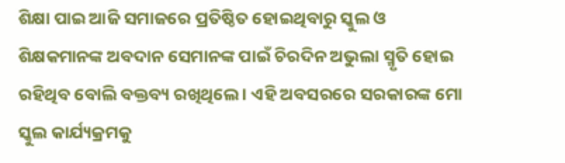ଶିକ୍ଷା ପାଇ ଆଜି ସମାଜରେ ପ୍ରତିଷ୍ଠିତ ହୋଇଥିବାରୁ ସ୍କୁଲ ଓ ଶିକ୍ଷକମାନଙ୍କ ଅବଦାନ ସେମାନଙ୍କ ପାଇଁ ଚିରଦିନ ଅଭୁଲା ସ୍ମୃତି ହୋଇ ରହିଥିବ ବୋଲି ବକ୍ତବ୍ୟ ରଖିଥିଲେ । ଏହି ଅବସରରେ ସରକାରଙ୍କ ମୋ ସ୍କୁଲ କାର୍ଯ୍ୟକ୍ରମକୁ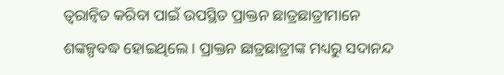ତ୍ୱରାନ୍ୱିତ କରିବା ପାଇଁ ଉପସ୍ଥିତ ପ୍ରାକ୍ତନ ଛାତ୍ରଛାତ୍ରୀମାନେ ଶଙ୍କଳ୍ପବଦ୍ଧ ହୋଇଥିଲେ । ପ୍ରାକ୍ତନ ଛାତ୍ରଛାତ୍ରୀଙ୍କ ମଧ୍ୟରୁ ସଦାନନ୍ଦ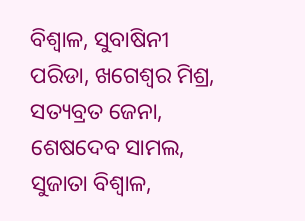ବିଶ୍ୱାଳ, ସୁବାଷିନୀ ପରିଡା, ଖଗେଶ୍ୱର ମିଶ୍ର, ସତ୍ୟବ୍ରତ ଜେନା, ଶେଷଦେବ ସାମଲ, ସୁଜାତା ବିଶ୍ୱାଳ,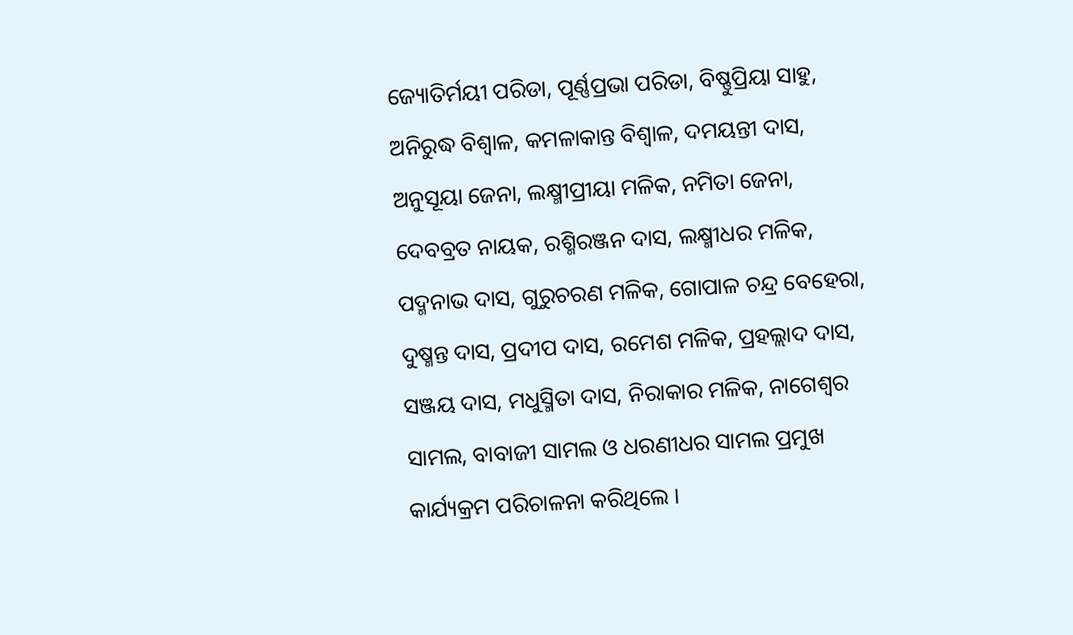ଜ୍ୟୋତିର୍ମୟୀ ପରିଡା, ପୂର୍ଣ୍ଣପ୍ରଭା ପରିଡା, ବିଷ୍ଣୁପ୍ରିୟା ସାହୁ, ଅନିରୁଦ୍ଧ ବିଶ୍ୱାଳ, କମଳାକାନ୍ତ ବିଶ୍ୱାଳ, ଦମୟନ୍ତୀ ଦାସ, ଅନୁସୂୟା ଜେନା, ଲକ୍ଷ୍ମୀପ୍ରୀୟା ମଳିକ, ନମିତା ଜେନା, ଦେବବ୍ରତ ନାୟକ, ରଶ୍ମିରଞ୍ଜନ ଦାସ, ଲକ୍ଷ୍ମୀଧର ମଳିକ, ପଦ୍ମନାଭ ଦାସ, ଗୁରୁଚରଣ ମଳିକ, ଗୋପାଳ ଚନ୍ଦ୍ର ବେହେରା, ଦୁଷ୍ମନ୍ତ ଦାସ, ପ୍ରଦୀପ ଦାସ, ରମେଶ ମଳିକ, ପ୍ରହଲ୍ଲାଦ ଦାସ, ସଞ୍ଜୟ ଦାସ, ମଧୁସ୍ମିତା ଦାସ, ନିରାକାର ମଳିକ, ନାଗେଶ୍ୱର ସାମଲ, ବାବାଜୀ ସାମଲ ଓ ଧରଣୀଧର ସାମଲ ପ୍ରମୁଖ କାର୍ଯ୍ୟକ୍ରମ ପରିଚାଳନା କରିଥିଲେ ।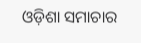ଓଡ଼ିଶା ସମାଚାର